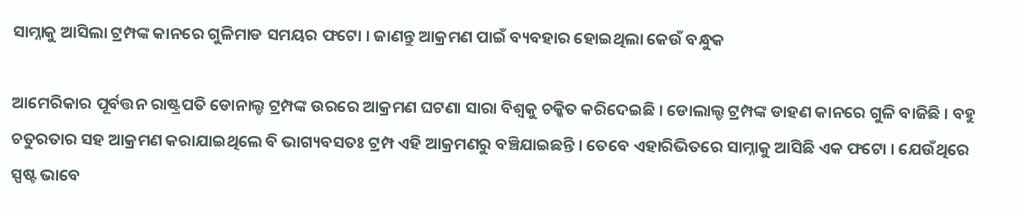ସାମ୍ନାକୁ ଆସିଲା ଟ୍ରମ୍ପଙ୍କ କାନରେ ଗୁଳିମାଡ ସମୟର ଫଟୋ । ଜାଣନ୍ତୁ ଆକ୍ରମଣ ପାଇଁ ବ୍ୟବହାର ହୋଇଥିଲା କେଉଁ ବନ୍ଧୁକ

ଆମେରିକାର ପୂର୍ବତ୍ତନ ରାଷ୍ଟ୍ରପତି ଡୋନାଲ୍ଡ ଟ୍ରମ୍ପଙ୍କ ଉରରେ ଆକ୍ରମଣ ଘଟଣା ସାରା ବିଶ୍ୱକୁ ଚକ୍କିତ କରିଦେଇଛି । ଡୋଲାଲ୍ଡ ଟ୍ରମ୍ପଙ୍କ ଡାହଣ କାନରେ ଗୁଳି ବାଜିଛି । ବହୁ ଚତୁରତାର ସହ ଆକ୍ରମଣ କରାଯାଇଥିଲେ ବି ଭାଗ୍ୟବସତଃ ଟ୍ରମ୍ପ ଏହି ଆକ୍ରମଣରୁ ବଞ୍ଚିଯାଇଛନ୍ତି । ତେବେ ଏହାରିଭିତରେ ସାମ୍ନାକୁ ଆସିଛି ଏକ ଫଟୋ । ଯେଉଁଥିରେ ସ୍ପଷ୍ଟ ଭାବେ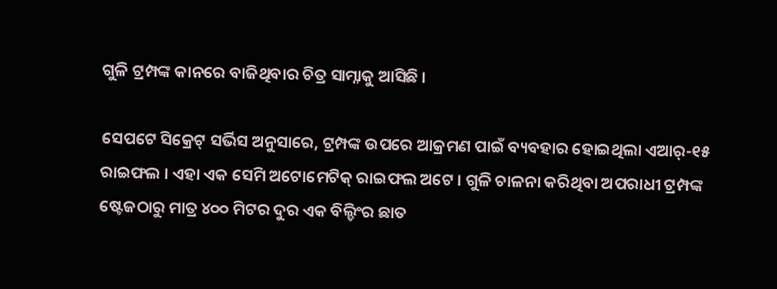ଗୁଳି ଟ୍ରମ୍ପଙ୍କ କାନରେ ବାଜିଥିବାର ଚିତ୍ର ସାମ୍ନାକୁ ଆସିଛି ।

ସେପଟେ ସିକ୍ରେଟ୍ ସର୍ଭିସ ଅନୁସାରେ, ଟ୍ରମ୍ପଙ୍କ ଉପରେ ଆକ୍ରମଣ ପାଇଁ ବ୍ୟବହାର ହୋଇଥିଲା ଏଆର୍-୧୫ ରାଇଫଲ । ଏହା ଏକ ସେମି ଅଟୋମେଟିକ୍ ରାଇଫଲ ଅଟେ । ଗୁଳି ଚାଳନା କରିଥିବା ଅପରାଧୀ ଟ୍ରମ୍ପଙ୍କ ଷ୍ଟେଜଠାରୁ ମାତ୍ର ୪୦୦ ମିଟର ଦୁର ଏକ ବିଲ୍ଡିଂର ଛାତ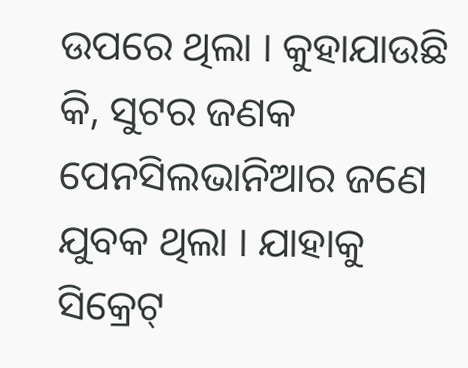ଉପରେ ଥିଲା । କୁହାଯାଉଛି କି, ସୁଟର ଜଣକ ପେନସିଲଭାନିଆର ଜଣେ ଯୁବକ ଥିଲା । ଯାହାକୁ ସିକ୍ରେଟ୍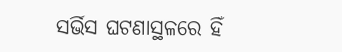ସର୍ଭିସ ଘଟଣାସ୍ଥଳରେ ହିଁ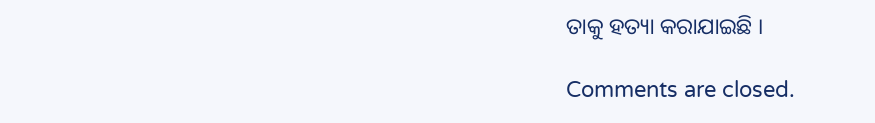ତାକୁ ହତ୍ୟା କରାଯାଇଛି ।

Comments are closed.